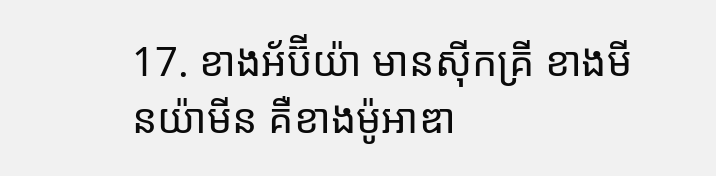17. ខាងអ័ប៊ីយ៉ា មានស៊ីកគ្រី ខាងមីនយ៉ាមីន គឺខាងម៉ូអាឌា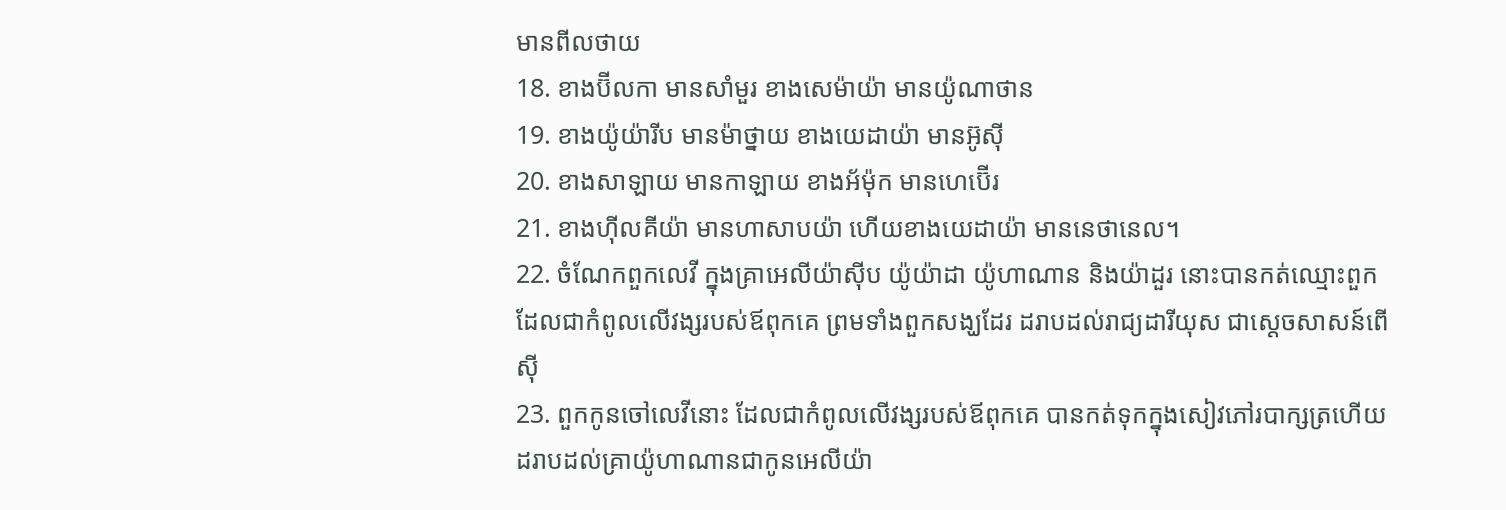មានពីលថាយ
18. ខាងប៊ីលកា មានសាំមួរ ខាងសេម៉ាយ៉ា មានយ៉ូណាថាន
19. ខាងយ៉ូយ៉ារីប មានម៉ាថ្នាយ ខាងយេដាយ៉ា មានអ៊ូស៊ី
20. ខាងសាឡាយ មានកាឡាយ ខាងអ័ម៉ុក មានហេប៊ើរ
21. ខាងហ៊ីលគីយ៉ា មានហាសាបយ៉ា ហើយខាងយេដាយ៉ា មាននេថានេល។
22. ចំណែកពួកលេវី ក្នុងគ្រាអេលីយ៉ាស៊ីប យ៉ូយ៉ាដា យ៉ូហាណាន និងយ៉ាដួរ នោះបានកត់ឈ្មោះពួកដែលជាកំពូលលើវង្សរបស់ឪពុកគេ ព្រមទាំងពួកសង្ឃដែរ ដរាបដល់រាជ្យដារីយុស ជាស្តេចសាសន៍ពើស៊ី
23. ពួកកូនចៅលេវីនោះ ដែលជាកំពូលលើវង្សរបស់ឪពុកគេ បានកត់ទុកក្នុងសៀវភៅរបាក្សត្រហើយ ដរាបដល់គ្រាយ៉ូហាណានជាកូនអេលីយ៉ា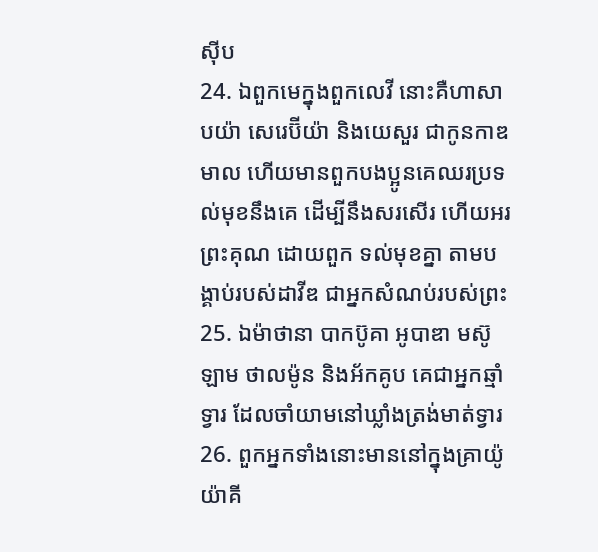ស៊ីប
24. ឯពួកមេក្នុងពួកលេវី នោះគឺហាសាបយ៉ា សេរេប៊ីយ៉ា និងយេសួរ ជាកូនកាឌមាល ហើយមានពួកបងប្អូនគេឈរប្រទល់មុខនឹងគេ ដើម្បីនឹងសរសើរ ហើយអរព្រះគុណ ដោយពួក ទល់មុខគ្នា តាមបង្គាប់របស់ដាវីឌ ជាអ្នកសំណប់របស់ព្រះ
25. ឯម៉ាថានា បាកប៊ូគា អូបាឌា មស៊ូឡាម ថាលម៉ូន និងអ័កគូប គេជាអ្នកឆ្មាំទ្វារ ដែលចាំយាមនៅឃ្លាំងត្រង់មាត់ទ្វារ
26. ពួកអ្នកទាំងនោះមាននៅក្នុងគ្រាយ៉ូយ៉ាគី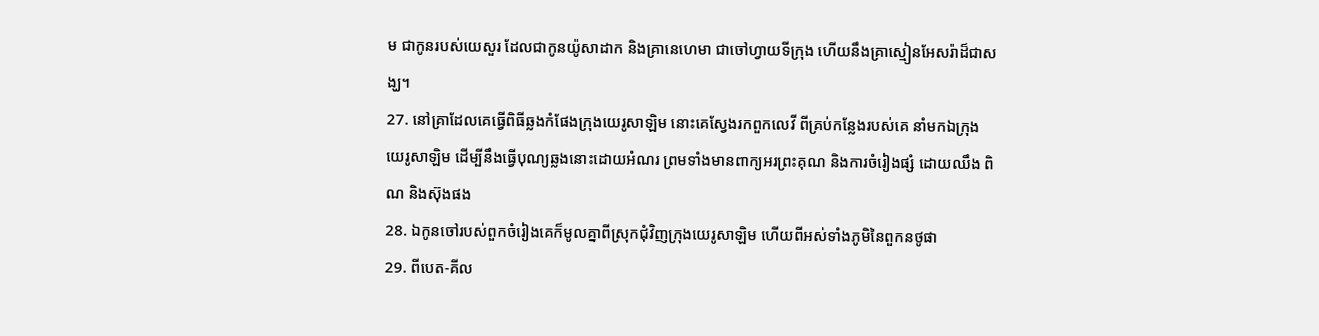ម ជាកូនរបស់យេសួរ ដែលជាកូនយ៉ូសាដាក និងគ្រានេហេមា ជាចៅហ្វាយទីក្រុង ហើយនឹងគ្រាស្មៀនអែសរ៉ាដ៏ជាសង្ឃ។
27. នៅគ្រាដែលគេធ្វើពិធីឆ្លងកំផែងក្រុងយេរូសាឡិម នោះគេស្វែងរកពួកលេវី ពីគ្រប់កន្លែងរបស់គេ នាំមកឯក្រុងយេរូសាឡិម ដើម្បីនឹងធ្វើបុណ្យឆ្លងនោះដោយអំណរ ព្រមទាំងមានពាក្យអរព្រះគុណ និងការចំរៀងផ្សំ ដោយឈឹង ពិណ និងស៊ុងផង
28. ឯកូនចៅរបស់ពួកចំរៀងគេក៏មូលគ្នាពីស្រុកជុំវិញក្រុងយេរូសាឡិម ហើយពីអស់ទាំងភូមិនៃពួកនថូផា
29. ពីបេត-គីល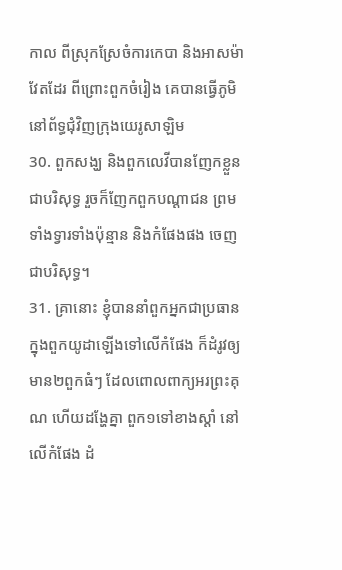កាល ពីស្រុកស្រែចំការកេបា និងអាសម៉ាវែតដែរ ពីព្រោះពួកចំរៀង គេបានធ្វើភូមិ នៅព័ទ្ធជុំវិញក្រុងយេរូសាឡិម
30. ពួកសង្ឃ និងពួកលេវីបានញែកខ្លួនជាបរិសុទ្ធ រួចក៏ញែកពួកបណ្តាជន ព្រមទាំងទ្វារទាំងប៉ុន្មាន និងកំផែងផង ចេញជាបរិសុទ្ធ។
31. គ្រានោះ ខ្ញុំបាននាំពួកអ្នកជាប្រធាន ក្នុងពួកយូដាឡើងទៅលើកំផែង ក៏ដំរូវឲ្យមាន២ពួកធំៗ ដែលពោលពាក្យអរព្រះគុណ ហើយដង្ហែគ្នា ពួក១ទៅខាងស្តាំ នៅលើកំផែង ដំ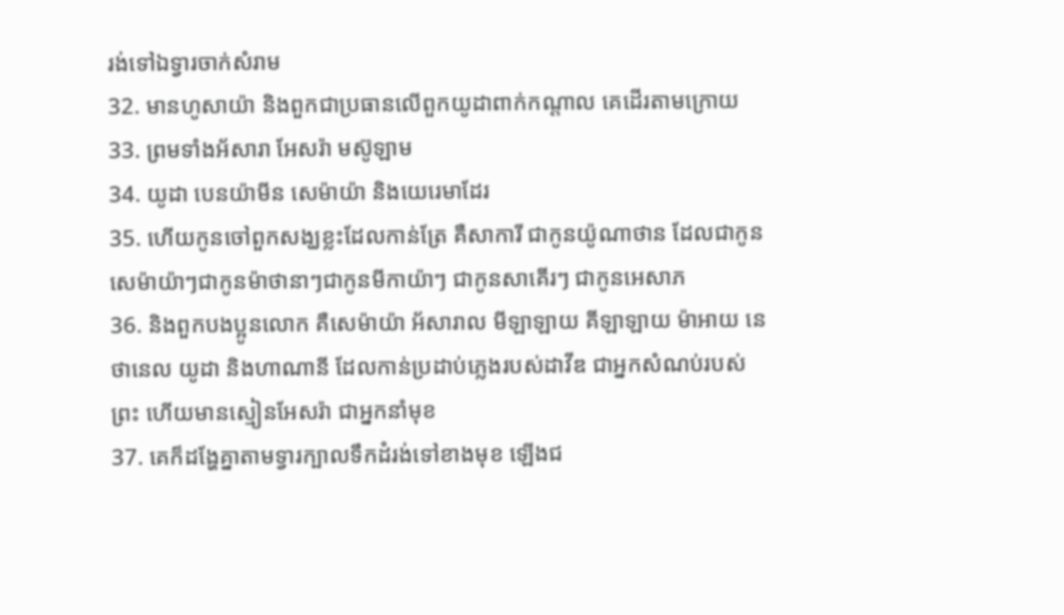រង់ទៅឯទ្វារចាក់សំរាម
32. មានហូសាយ៉ា និងពួកជាប្រធានលើពួកយូដាពាក់កណ្តាល គេដើរតាមក្រោយ
33. ព្រមទាំងអ័សារា អែសរ៉ា មស៊ូឡាម
34. យូដា បេនយ៉ាមីន សេម៉ាយ៉ា និងយេរេមាដែរ
35. ហើយកូនចៅពួកសង្ឃខ្លះដែលកាន់ត្រែ គឺសាការី ជាកូនយ៉ូណាថាន ដែលជាកូនសេម៉ាយ៉ាៗជាកូនម៉ាថានាៗជាកូនមីកាយ៉ាៗ ជាកូនសាគើរៗ ជាកូនអេសាភ
36. និងពួកបងប្អូនលោក គឺសេម៉ាយ៉ា អ័សារាល មីឡាឡាយ គីឡាឡាយ ម៉ាអាយ នេថានេល យូដា និងហាណានី ដែលកាន់ប្រដាប់ភ្លេងរបស់ដាវីឌ ជាអ្នកសំណប់របស់ព្រះ ហើយមានស្មៀនអែសរ៉ា ជាអ្នកនាំមុខ
37. គេក៏ដង្ហែគ្នាតាមទ្វារក្បាលទឹកដំរង់ទៅខាងមុខ ឡើងជ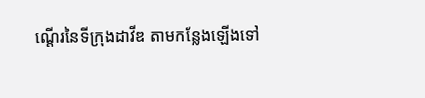ណ្តើរនៃទីក្រុងដាវីឌ តាមកន្លែងឡើងទៅ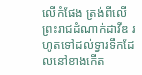លើកំផែង ត្រង់ពីលើព្រះរាជដំណាក់ដាវីឌ រហូតទៅដល់ទ្វារទឹកដែលនៅខាងកើត